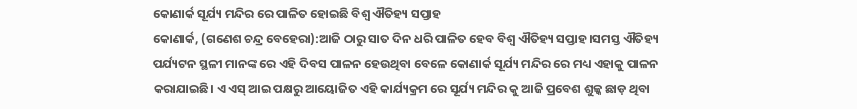କୋଣାର୍କ ସୂର୍ଯ୍ୟ ମନ୍ଦିର ରେ ପାଳିତ ହୋଇଛି ବିଶ୍ୱ ଐତିହ୍ୟ ସପ୍ତାହ
କୋଣାର୍କ, (ଗଣେଶ ଚନ୍ଦ୍ର ବେହେରା):ଆଜି ଠାରୁ ସାତ ଦିନ ଧରି ପାଳିତ ହେବ ବିଶ୍ୱ ଐତିହ୍ୟ ସପ୍ତାହ।ସମସ୍ତ ଐତିହ୍ୟ ପର୍ଯ୍ୟଟନ ସ୍ଥଳୀ ମାନଙ୍କ ରେ ଏହି ଦିବସ ପାଳନ ହେଉଥିବା ବେଳେ କୋଣାର୍କ ସୂର୍ଯ୍ୟ ମନ୍ଦିର ରେ ମଧ୍ୟ ଏହାକୁ ପାଳନ କରାଯାଇଛି। ଏ ଏସ୍ ଆଇ ପକ୍ଷରୁ ଆୟୋଜିତ ଏହି କାର୍ଯ୍ୟକ୍ରମ ରେ ସୂର୍ଯ୍ୟ ମନ୍ଦିର କୁ ଆଜି ପ୍ରବେଶ ଶୁଳ୍କ ଛାଡ଼ ଥିବା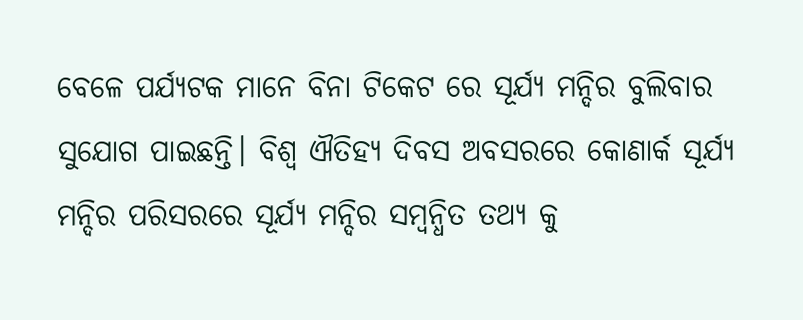ବେଳେ ପର୍ଯ୍ୟଟକ ମାନେ ବିନା ଟିକେଟ ରେ ସୂର୍ଯ୍ୟ ମନ୍ଦିର ବୁଲିବାର ସୁଯୋଗ ପାଇଛନ୍ତି। ବିଶ୍ୱ ଐତିହ୍ୟ ଦିବସ ଅବସରରେ କୋଣାର୍କ ସୂର୍ଯ୍ୟ ମନ୍ଦିର ପରିସରରେ ସୂର୍ଯ୍ୟ ମନ୍ଦିର ସମ୍ବନ୍ଧିତ ତଥ୍ୟ କୁ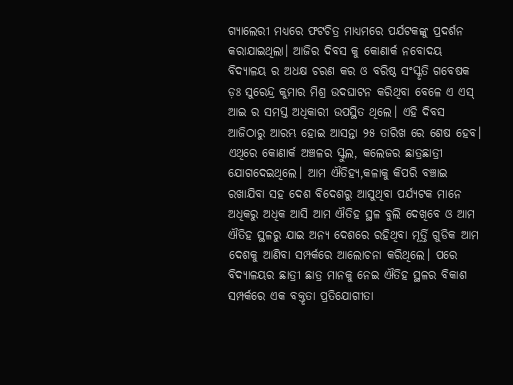ଗ୍ୟାଲେରୀ ମଧ୍ୟରେ ଫଟଚିତ୍ର ମାଧ୍ୟମରେ ପର୍ଯଟକଙ୍କୁ ପ୍ରଦର୍ଶନ କରାଯାଇଥିଲା। ଆଜିର ଦିବସ କୁ କୋଣାର୍କ ନବୋଦୟ ବିଦ୍ୟାଳୟ ର ଅଧକ୍ଷ ଚରଣ କର ଓ ବରିଷ୍ଠ ସଂସ୍କୃତି ଗବେଷକ ଡ଼ଃ ସୁରେନ୍ଦ୍ର କୁମାର ମିଶ୍ର ଉଦଘାଟନ କରିଥିବା ବେଳେ ଏ ଏସ୍ ଆଇ ର ସମସ୍ତ ଅଧିକାରୀ ଉପସ୍ଥିତ ଥିଲେ। ଏହି ଦିବସ ଆଜିଠାରୁ ଆରମ୍ଭ ହୋଇ ଆସନ୍ତା ୨୫ ତାରିଖ ରେ ଶେଷ ହେବ। ଏଥିରେ କୋଣାର୍କ ଅଞ୍ଚଳର ସ୍କୁଲ, କଲେଜର ଛାତ୍ରଛାତ୍ରୀ ଯୋଗଦେଇଥିଲେ। ଆମ ଐତିହ୍ୟ,କଳାକୁ କିପରି ବଞ୍ଚାଇ ରଖାଯିବା ସହ ଦେଶ ବିଦେଶରୁ ଆସୁଥିବା ପର୍ଯ୍ୟଟକ ମାନେ ଅଧିକରୁ ଅଧିକ ଆସି ଆମ ଐତିହ ସ୍ଥଳ ବୁଲି ଦେଖିବେ ଓ ଆମ ଐତିହ ସ୍ଥଳରୁ ଯାଇ ଅନ୍ୟ ଦେଶରେ ରହିଥିବା ମୂର୍ତ୍ତି ଗୁଡିକ ଆମ ଦେଶକୁ ଆଣିବା ସମ୍ପର୍କରେ ଆଲୋଚନା କରିଥିଲେ। ପରେ ବିଦ୍ୟାଳୟର ଛାତ୍ରୀ ଛାତ୍ର ମାନକୁ ନେଇ ଐତିହ ସ୍ଥଳର ବିକାଶ ସମ୍ପର୍କରେ ଏକ ବକ୍ତୃତା ପ୍ରତିଯୋଗୀତା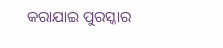କରାଯାଇ ପୁରସ୍କାର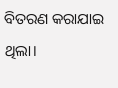ବିତରଣ କରାଯାଇ ଥିଲା।